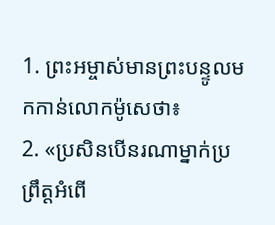1. ព្រះអម្ចាស់មានព្រះបន្ទូលមកកាន់លោកម៉ូសេថា៖
2. «ប្រសិនបើនរណាម្នាក់ប្រព្រឹត្តអំពើ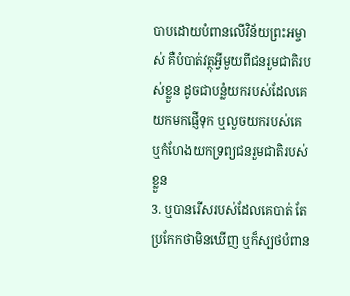បាបដោយបំពានលើវិន័យព្រះអម្ចាស់ គឺបំបាត់វត្ថុអ្វីមួយពីជនរួមជាតិរបស់ខ្លួន ដូចជាបន្លំយករបស់ដែលគេយកមកផ្ញើទុក ឬលួចយករបស់គេ ឬកំហែងយកទ្រព្យជនរួមជាតិរបស់ខ្លួន
3. ឬបានរើសរបស់ដែលគេបាត់ តែប្រកែកថាមិនឃើញ ឬក៏ស្បថបំពាន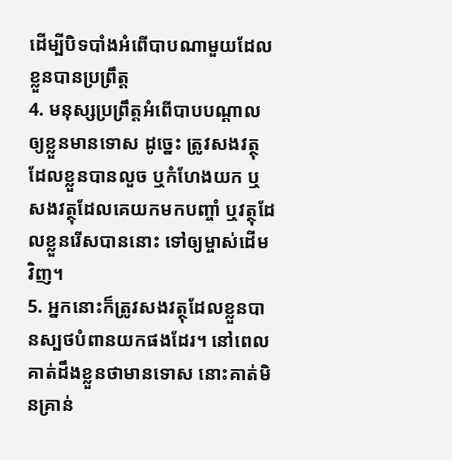ដើម្បីបិទបាំងអំពើបាបណាមួយដែលខ្លួនបានប្រព្រឹត្ត
4. មនុស្សប្រព្រឹត្តអំពើបាបបណ្ដាលឲ្យខ្លួនមានទោស ដូច្នេះ ត្រូវសងវត្ថុដែលខ្លួនបានលួច ឬកំហែងយក ឬសងវត្ថុដែលគេយកមកបញ្ចាំ ឬវត្ថុដែលខ្លួនរើសបាននោះ ទៅឲ្យម្ចាស់ដើមវិញ។
5. អ្នកនោះក៏ត្រូវសងវត្ថុដែលខ្លួនបានស្បថបំពានយកផងដែរ។ នៅពេលគាត់ដឹងខ្លួនថាមានទោស នោះគាត់មិនគ្រាន់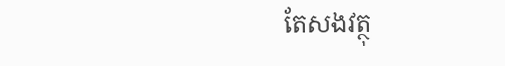តែសងវត្ថុ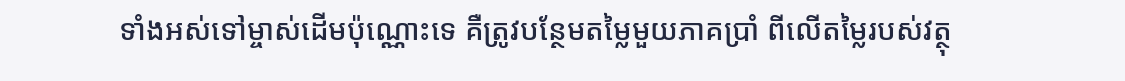ទាំងអស់ទៅម្ចាស់ដើមប៉ុណ្ណោះទេ គឺត្រូវបន្ថែមតម្លៃមួយភាគប្រាំ ពីលើតម្លៃរបស់វត្ថុ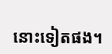នោះទៀតផង។